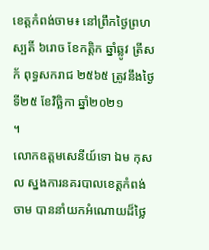ខេត្តកំពង់ចាម៖ នៅព្រឹកថ្ងៃព្រហស្បតិ៍ ៦រោច ខែកត្ដិក ឆ្នាំឆ្លូវ ត្រីសក័ ពុទ្ធសករាជ ២៥៦៥ ត្រូវនឹងថ្ងៃទី២៥ ខែវិច្ឆិកា ឆ្នាំ២០២១
។
លោកឧត្ដមសេនីយ៍ទោ ឯម កុសល ស្នងការនគរបាលខេត្តកំពង់ចាម បាននាំយកអំណោយដ៏ថ្លៃ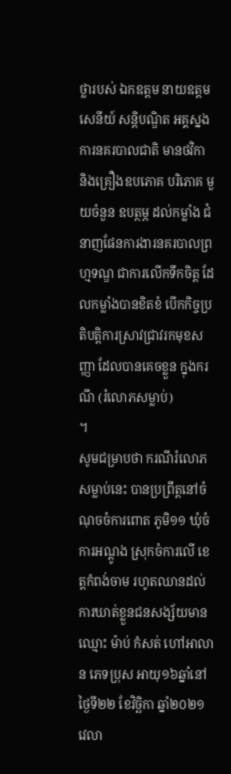ថ្លារបស់ ឯកឧត្តម នាយឧត្តមសេនីយ៍ សន្តិបណ្ឌិត អគ្គស្នងការនគរបាលជាតិ មានថវិកា និងគ្រឿងឧបភោគ បរិភោគ មួយចំនួន ឧបត្ថម្ភ ដល់កម្លាំង ជំនាញផែនការងារនគរបាលព្រហ្មទណ្ឌ ជាការលើកទឹកចិត្ត ដែលកម្លាំងបានខិតខំ បើកកិច្ចប្រតិបត្តិការស្រាវជ្រាវរកមុខសញ្ញា ដែលបានគេចខ្លួន ក្នុងករណី (រំលោភសម្លាប់)
។
សូមជម្រាបថា ករណីរំលោភសម្លាប់នេះ បានប្រព្រឹត្តនៅចំណុចចំការពោត ភូមិ១១ ឃុំចំការអណ្តូង ស្រុកចំការលើ ខេត្តកំពង់ចាម រហូតឈានដល់ការឃាត់ខ្លួនជនសង្ស័យមានឈ្មោះ ម៉ាប់ កំសត់ ហៅអាលាន ភេទប្រុស អាយុ១៦ឆ្នាំនៅថ្ងៃទី២២ ខែវិច្ឆិកា ឆ្នាំ២០២១ វេលា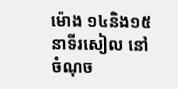ម៉ោង ១៤និង១៥នាទីរសៀល នៅចំណុច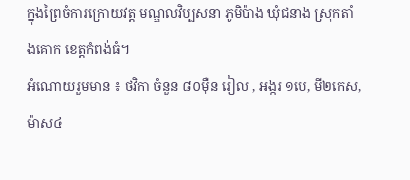ក្នុងព្រៃចំការក្រោយវត្ត មណ្ឌលវិប្បសនា ភូមិប៉ាង ឃុំជនាង ស្រុកតាំងគោក ខេត្តកំពង់ធំ។
អំណោយរួមមាន ៖ ថវិកា ចំនួន ៨០ម៉ឺន រៀល , អង្ករ ១បេ, មី២កេស, ម៉ាស៤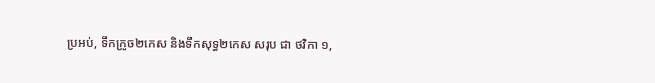ប្រអប់, ទឹកក្រូច២កេស និងទឹកសុទ្ធ២កេស សរុប ជា ថវិកា ១,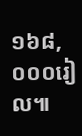១៦៨,០០០រៀល៕